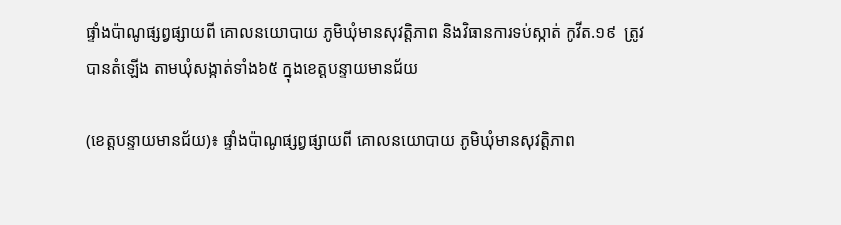ផ្ទាំងប៉ាណូផ្សព្វផ្សាយពី គោលនយោបាយ ភូមិឃុំមានសុវត្តិភាព និងវិធានការទប់ស្កាត់ កូវីត.១៩  ត្រូវ បានតំឡើង តាមឃុំសង្កាត់ទាំង៦៥ ក្នុងខេត្តបន្ទាយមានជ័យ

(ខេត្តបន្ទាយមានជ័យ)៖ ផ្ទាំងប៉ាណូផ្សព្វផ្សាយពី គោលនយោបាយ ភូមិឃុំមានសុវត្តិភាព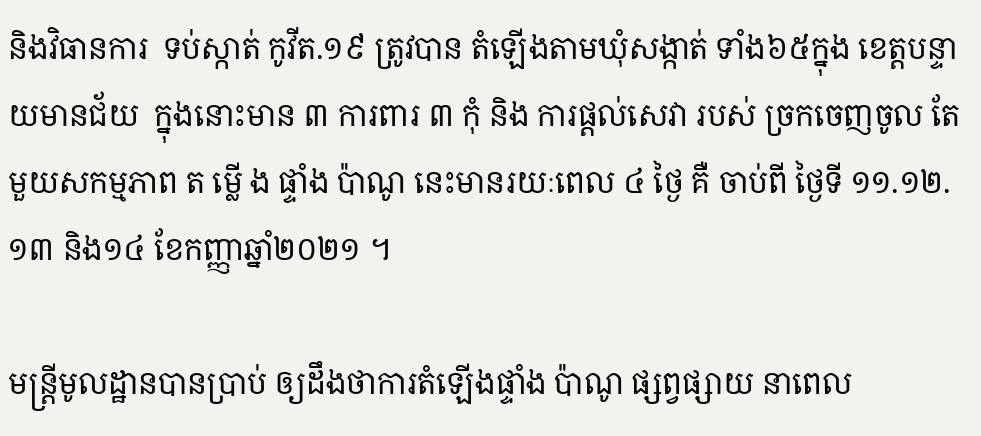និងវិធានការ  ទប់ស្កាត់ កូវីត.១៩ ត្រូវបាន តំឡើងតាមឃុំសង្កាត់ ទាំង៦៥ក្នុង ខេត្តបន្ទាយមានជ័យ  ក្នុងនោះមាន ៣ ការពារ ៣ កុំ និង ការផ្តល់សេវា របស់ ច្រកចេញចូល តែមួយសកម្មភាព ត ម្លើ ង ផ្ទាំង ប៉ាណូ នេះមានរយៈពេល ៤ ថ្ងៃ គឺ ចាប់ពី ថ្ងៃទី ១១.១២.១៣ និង១៤ ខែកញ្ញាឆ្នាំ២០២១ ។

មន្ត្រីមូលដ្ឋានបានប្រាប់ ឲ្យដឹងថាការតំឡើងផ្ទាំង ប៉ាណូ ផ្សព្វផ្សាយ នាពេល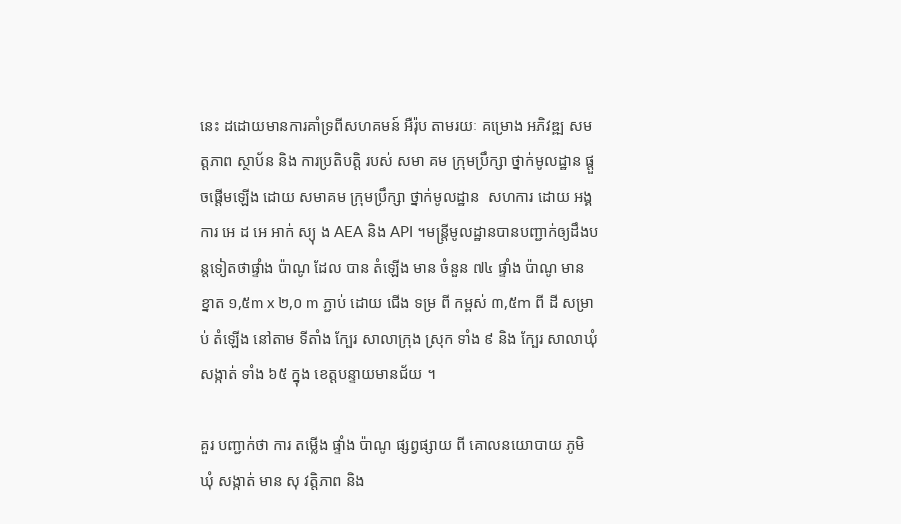នេះ ដដោយមានការគាំទ្រពីសហគមន៍ អឺរ៉ុប តាមរយៈ គម្រោង អភិវឌ្ឍ សម ត្តភាព ស្ថាប័ន និង ការប្រតិបត្តិ របស់ សមា គម ក្រុមប្រឹក្សា ថ្នាក់មូលដ្ឋាន ផ្តួចផ្តើមឡើង ដោយ សមាគម ក្រុមប្រឹក្សា ថ្នាក់មូលដ្ឋាន  សហការ ដោយ អង្គការ អេ ដ អេ អាក់ ស្យុ ង AEA និង API ។មន្ត្រីមូលដ្ឋានបានបញ្ជាក់ឲ្យដឹងបន្តទៀតថាផ្ទាំង ប៉ាណូ ដែល បាន តំឡើង មាន ចំនួន ៧៤ ផ្ទាំង ប៉ាណូ មាន ខ្នាត ១,៥m x ២,០ m ភ្ជាប់ ដោយ ជើង ទម្រ ពី កម្ពស់ ៣,៥m ពី ដី សម្រាប់ តំឡើង នៅតាម ទីតាំង ក្បែរ សាលាក្រុង ស្រុក ទាំង ៩ និង ក្បែរ សាលាឃុំ សង្កាត់ ទាំង ៦៥ ក្នុង ខេត្តបន្ទាយមានជ័យ ។

គួរ បញ្ជាក់ថា ការ តម្លើង ផ្ទាំង ប៉ាណូ ផ្សព្វផ្សាយ ពី គោលនយោបាយ ភូមិ ឃុំ សង្កាត់ មាន សុ វត្តិភាព និង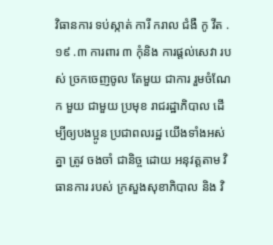វិធានការ ទប់ស្កាត់ ការី ករាល ជំងឺ កូ វីត .១៩ .៣ ការពារ ៣ កុំនិង ការផ្តល់សេវា របស់ ច្រកចេញចូល តែមួយ ជាការ រួមចំណែក មួយ ជាមួយ ប្រមុខ រាជរដ្ឋាភិបាល ដើម្បីឲ្យបងប្អូន ប្រជាពលរដ្ឋ យើងទាំងអស់គ្នា ត្រូវ ចងចាំ ជានិច្ច ដោយ អនុវត្តតាម វិធានការ របស់ ក្រសួងសុខាភិបាល និង វិ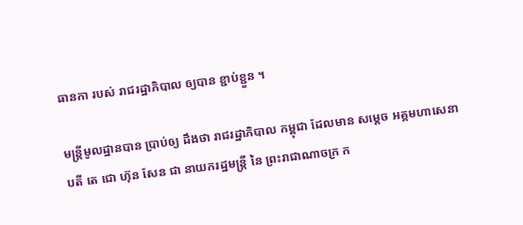ធានកា របស់ រាជរដ្ឋាភិបាល ឲ្យបាន ខ្ជាប់ខ្ជួន ។

មន្ត្រីមូលដ្ឋានបាន ប្រាប់ឲ្យ ដឹងថា រាជរដ្ឋាភិបាល កម្ពុជា ដែលមាន សម្ដេច អគ្គមហាសេនាបតី តេ ជោ ហ៊ុន សែន ជា នាយករដ្ឋមន្ត្រី នៃ ព្រះរាជាណាចក្រ ក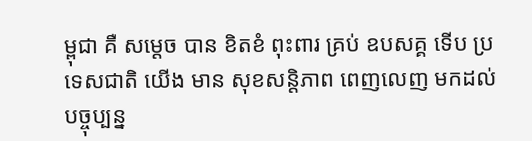ម្ពុជា គឺ សម្ដេច បាន ខិតខំ ពុះពារ គ្រប់ ឧបសគ្គ ទើប ប្រទេសជាតិ យើង មាន សុខសន្តិភាព ពេញលេញ មកដល់ បច្ចុប្បន្ន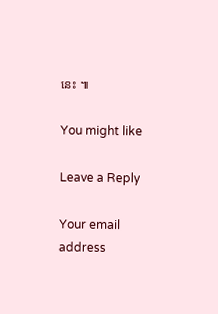នេះ ៕

You might like

Leave a Reply

Your email address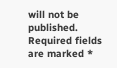will not be published. Required fields are marked *